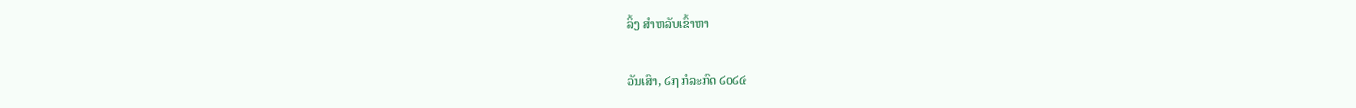ລິ້ງ ສຳຫລັບເຂົ້າຫາ

ວັນເສົາ, ໒໗ ກໍລະກົດ ໒໐໒໔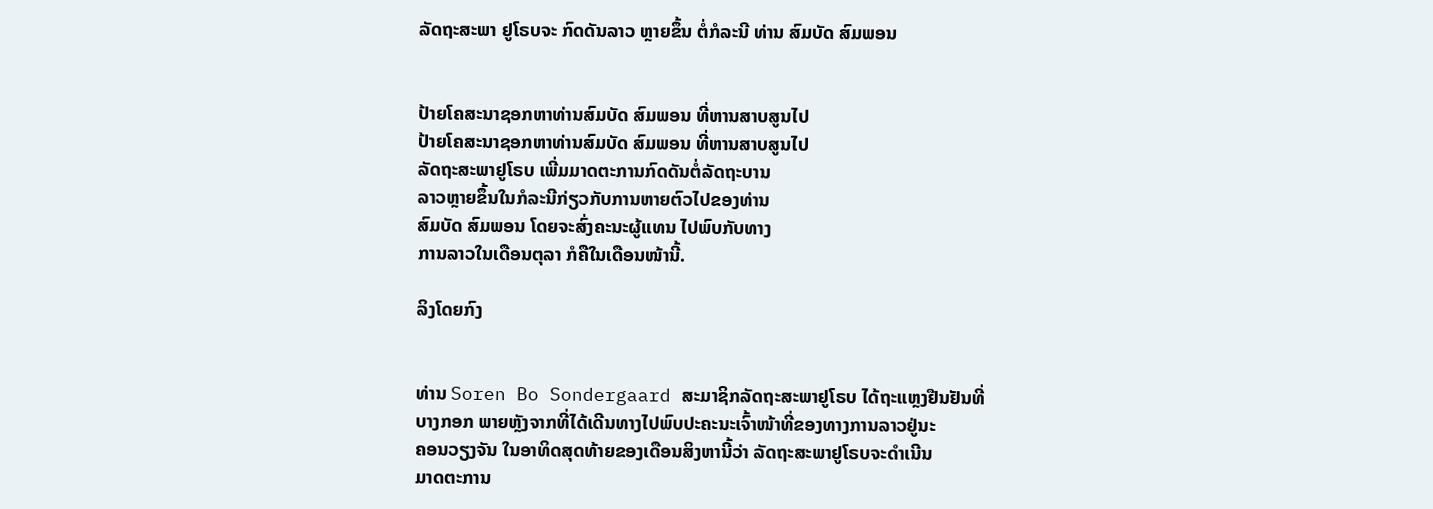ລັດຖະສະພາ ຢູໂຣບຈະ ກົດດັນລາວ ຫຼາຍຂຶ້ນ ຕໍ່ກໍລະນີ ທ່ານ ສົມບັດ ສົມພອນ


ປ້າຍໂຄສະນາຊອກຫາທ່ານສົມບັດ ສົມພອນ ທີ່ຫານສາບສູນໄປ
ປ້າຍໂຄສະນາຊອກຫາທ່ານສົມບັດ ສົມພອນ ທີ່ຫານສາບສູນໄປ
ລັດຖະສະພາຢູໂຣບ ເພີ່ມມາດຕະການກົດດັນຕໍ່ລັດຖະບານ
ລາວຫຼາຍຂຶ້ນໃນກໍລະນີກ່ຽວກັບການຫາຍຕົວໄປຂອງທ່ານ
ສົມບັດ ສົມພອນ ໂດຍຈະສົ່ງຄະນະຜູ້ແທນ ໄປພົບກັບທາງ
ການລາວໃນເດືອນຕຸລາ ກໍຄືໃນເດືອນໜ້ານີ້.

ລິງໂດຍກົງ


ທ່ານ Soren Bo Sondergaard ສະມາຊິກລັດຖະສະພາຢູໂຣບ ໄດ້ຖະແຫຼງຢືນຢັນທີ່
ບາງກອກ ພາຍຫຼັງຈາກທີ່ໄດ້ເດີນທາງໄປພົບປະຄະນະເຈົ້າໜ້າທີ່ຂອງທາງການລາວຢູ່ນະ
ຄອນວຽງຈັນ ໃນອາທິດສຸດທ້າຍຂອງເດືອນສິງຫານີ້ວ່າ ລັດຖະສະພາຢູໂຣບຈະດໍາເນີນ
ມາດຕະການ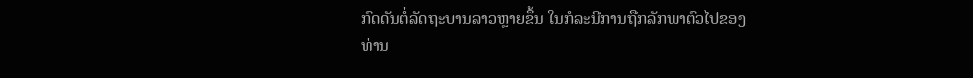ກົດດັນຕໍ່ລັດຖະບານລາວຫຼາຍຂຶ້ນ ໃນກໍລະນີການຖືກລັກພາຕົວໄປຂອງ
ທ່ານ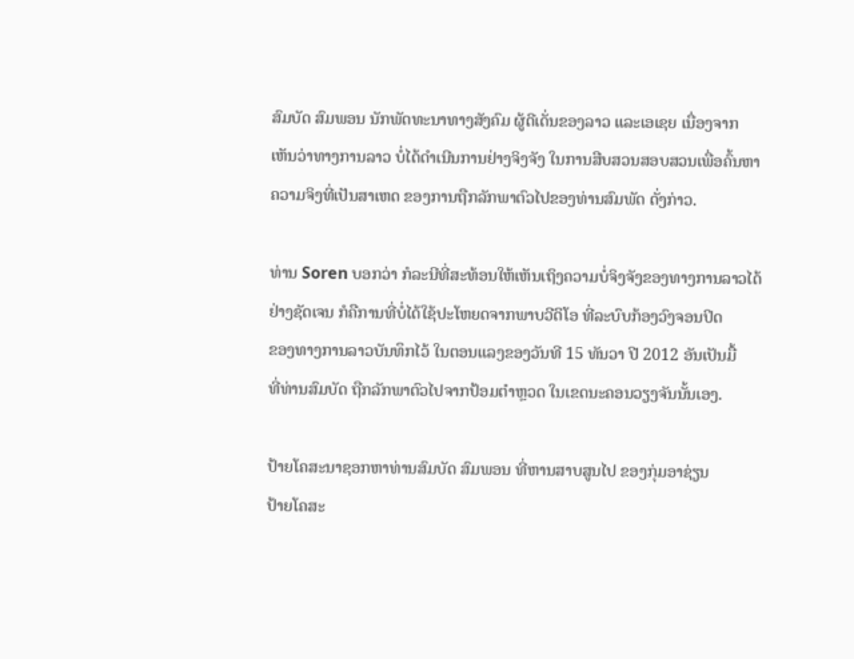ສົມບັດ ສົມພອນ ນັກພັດທະນາທາງສັງຄົມ ຜູ້ດີເດັ່ນຂອງລາວ ແລະເອເຊຍ ເນື່ອງຈາກ
ເຫັນວ່າທາງການລາວ ບໍ່ໄດ້ດໍາເນີນການຢ່າງຈິງຈັງ ໃນການສືບສວນສອບສວນເພື່ອຄົ້ນຫາ
ຄວາມຈິງທີ່ເປັນສາເຫດ ຂອງການຖືກລັກພາຕົວໄປຂອງທ່ານສົມພັດ ດັ່ງກ່າວ.

ທ່ານ Soren ບອກວ່າ ກໍລະນີທີ່ສະທ້ອນໃຫ້ເຫັນເຖິງຄວາມບໍ່ຈິງຈັງຂອງທາງການລາວໄດ້
ຢ່າງຊັດເຈນ ກໍຄືການທີ່ບໍ່ໄດ້ໃຊ້ປະໂຫຍດຈາກພາບວີດິໂອ ທີ່ລະບົບກ້ອງວົງຈອນປິດ
ຂອງທາງການລາວບັນທຶກໄວ້ ໃນຕອນແລງຂອງວັນທີ 15 ທັນວາ ປີ 2012 ອັນເປັນມື້
ທີ່ທ່ານສົມບັດ ຖືກລັກພາຕົວໄປຈາກປ້ອມຕໍາຫຼວດ ໃນເຂດນະຄອນວຽງຈັນນັ້ນເອງ.

ປ້າຍໂຄສະນາຊອກຫາທ່ານສົມບັດ ສົມພອນ ທີ່ຫານສາບສູນໄປ ຂອງກຸ່ມອາຊ່ຽນ
ປ້າຍໂຄສະ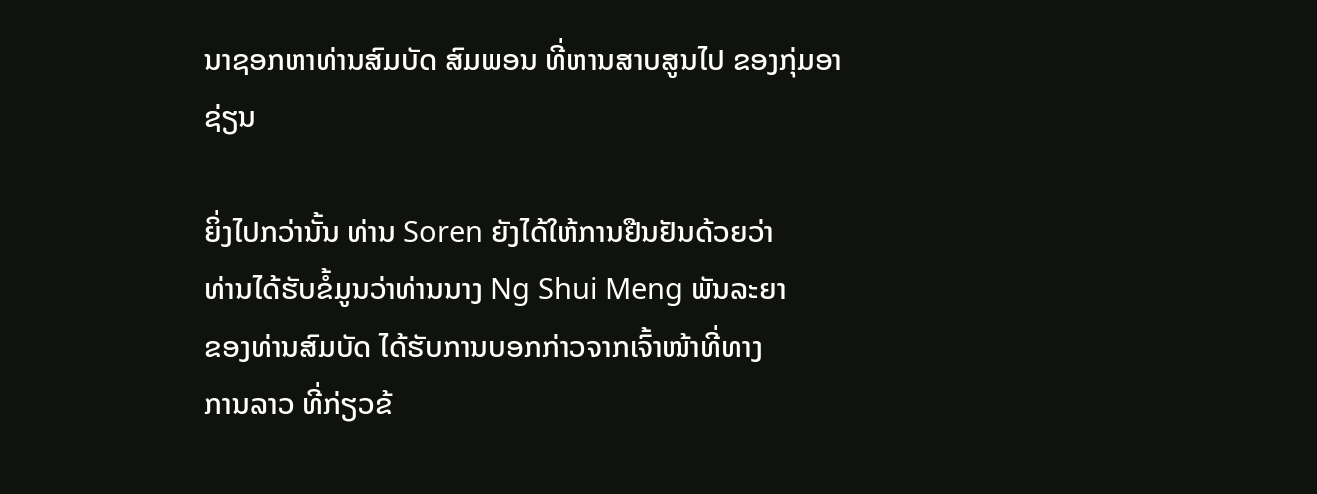ນາຊອກຫາທ່ານສົມບັດ ສົມພອນ ທີ່ຫານສາບສູນໄປ ຂອງກຸ່ມອາຊ່ຽນ

ຍິ່ງໄປກວ່ານັ້ນ ທ່ານ Soren ຍັງໄດ້ໃຫ້ການຢືນຢັນດ້ວຍວ່າ
ທ່ານໄດ້ຮັບຂໍ້ມູນວ່າທ່ານນາງ Ng Shui Meng ພັນລະຍາ
ຂອງທ່ານສົມບັດ ໄດ້ຮັບການບອກກ່າວຈາກເຈົ້າໜ້າທີ່ທາງ
ການລາວ ທີ່ກ່ຽວຂ້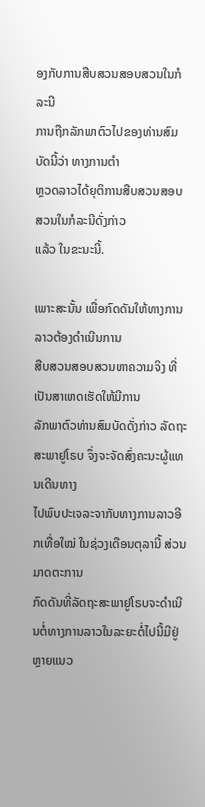ອງກັບການສືບສວນສອບສວນໃນກໍລະນີ
ການຖືກລັກພາຕົວໄປຂອງທ່ານສົມບັດນີ້ວ່າ ທາງການຕໍາ
ຫຼວດລາວໄດ້ຍຸຕິການສືບສວນສອບສວນໃນກໍລະນີດັ່ງກ່າວ
ແລ້ວ ໃນຂະນະນີ້.

ເພາະສະນັ້ນ ເພື່ອກົດດັນໃຫ້ທາງການລາວຕ້ອງດໍາເນີນການ
ສືບສວນສອບສວນຫາຄວາມຈິງ ທີ່ເປັນສາເຫດເຮັດໃຫ້ມີການ
ລັກພາຕົວທ່ານສົມບັດດັ່ງກ່າວ ລັດຖະສະພາຢູໂຣບ ຈຶ່ງຈະຈັດສົ່ງຄະນະຜູ້ແທນເດີນທາງ
ໄປພົບປະເຈລະຈາກັບທາງການລາວອີກເທື່ອໃໝ່ ໃນຊ່ວງເດືອນຕຸລານີ້ ສ່ວນມາດຕະການ
ກົດດັນທີ່ລັດຖະສະພາຢູໂຣບຈະດໍາເນີນຕໍ່ທາງການລາວໃນລະຍະຕໍ່ໄປນີ້ມີຢູ່ຫຼາຍແນວ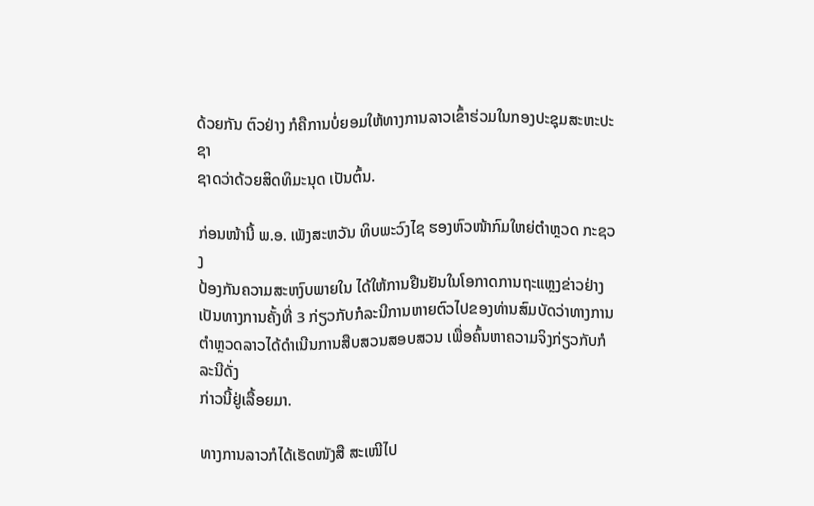ດ້ວຍກັນ ຕົວຢ່າງ ກໍຄືການບໍ່ຍອມໃຫ້ທາງການລາວເຂົ້າຮ່ວມໃນກອງປະຊຸມສະຫະປະຊາ
ຊາດວ່າດ້ວຍສິດທິມະນຸດ ເປັນຕົ້ນ.

ກ່ອນໜ້ານີ້ ພ.ອ. ເພັງສະຫວັນ ທິບພະວົງໄຊ ຮອງຫົວໜ້າກົມໃຫຍ່ຕໍາຫຼວດ ກະຊວງ
ປ້ອງກັນຄວາມສະຫງົບພາຍໃນ ໄດ້ໃຫ້ການຢືນຢັນໃນໂອກາດການຖະແຫຼງຂ່າວຢ່າງ
ເປັນທາງການຄັ້ງທີ່ 3 ກ່ຽວກັບກໍລະນີການຫາຍຕົວໄປຂອງທ່ານສົມບັດວ່າທາງການ
ຕໍາຫຼວດລາວໄດ້ດໍາເນີນການສືບສວນສອບສວນ ເພື່ອຄົ້ນຫາຄວາມຈິງກ່ຽວກັບກໍລະນີດັ່ງ
ກ່າວນີ້ຢູ່ເລື້ອຍມາ.

ທາງການລາວກໍໄດ້ເຮັດໜັງສື ສະເໜີໄປ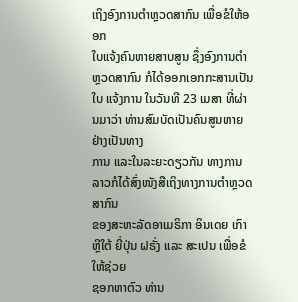ເຖິງອົງການຕໍາຫຼວດສາກົນ ເພື່ອຂໍໃຫ້ອອກ
ໃບແຈ້ງຄົນຫາຍສາບສູນ ຊຶ່ງອົງການຕໍາຫຼວດສາກົນ ກໍໄດ້ອອກເອກກະສານເປັນໃບ ແຈ້ງການ ໃນວັນທີ 23 ເມສາ ທີ່ຜ່ານມາວ່າ ທ່ານສົມບັດເປັນຄົນສູນຫາຍຢ່າງເປັນທາງ
ການ ແລະໃນລະຍະດຽວກັນ ທາງການລາວກໍໄດ້ສົ່ງໜັງສືເຖິງທາງການຕໍາຫຼວດສາກົນ
ຂອງສະຫະລັດອາເມຣິກາ ອິນເດຍ ເກົາຫຼີໃຕ້ ຍີ່ປຸ່ນ ຝຣັ່ງ ແລະ ສະເປນ ເພື່ອຂໍໃຫ້ຊ່ວຍ
ຊອກຫາຕົວ ທ່ານ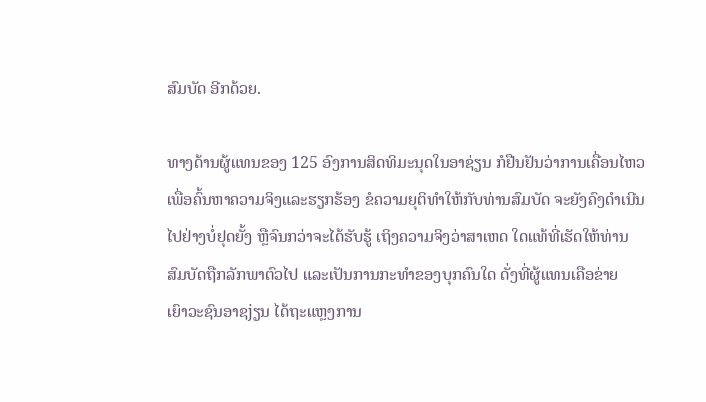ສົມບັດ ອີກດ້ວຍ.

ທາງດ້ານຜູ້ແທນຂອງ 125 ອົງການສິດທິມະນຸດໃນອາຊ່ຽນ ກໍຢືນຢັນວ່າການເຄື່ອນໄຫວ
ເພື່ອຄົ້ນຫາຄວາມຈິງແລະຮຽກຮ້ອງ ຂໍຄວາມຍຸຕິທໍາໃຫ້ກັບທ່ານສົມບັດ ຈະຍັງຄົງດໍາເນີນ
ໄປຢ່າງບໍ່ຢຸດຍັ້ງ ຫຼືຈົນກວ່າຈະໄດ້ຮັບຮູ້ ເຖິງຄວາມຈິງວ່າສາເຫດ ໃດແທ້ທີ່ເຮັດໃຫ້ທ່ານ
ສົມບັດຖືກລັກພາຕົວໄປ ແລະເປັນການກະທໍາຂອງບຸກຄົນໃດ ດັ່ງທີ່ຜູ້ແທນເຄືອຂ່າຍ
ເຍົາວະຊົນອາຊjຽນ ໄດ້ຖະແຫຼງການ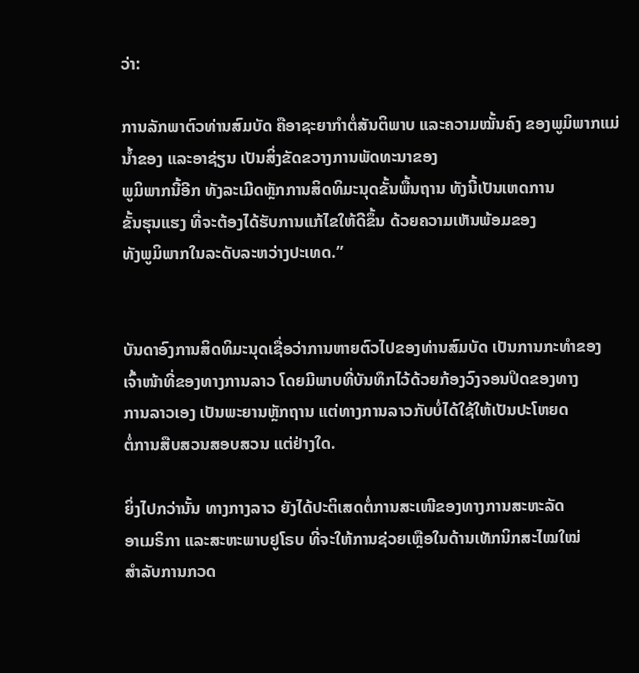ວ່າ:

ການລັກພາຕົວທ່ານສົມບັດ ຄືອາຊະຍາກໍາຕໍ່ສັນຕິພາບ ແລະຄວາມໝັ້ນຄົງ ຂອງພູມິພາກແມ່ນໍ້າຂອງ ແລະອາຊ່ຽນ ເປັນສິ່ງຂັດຂວາງການພັດທະນາຂອງ
ພູມິພາກນີ້ອີກ ທັງລະເມີດຫຼັກການສິດທິມະນຸດຂັ້ນພື້ນຖານ ທັງນີ້ເປັນເຫດການ
ຂັ້ນຮຸນແຮງ ທີ່ຈະຕ້ອງໄດ້ຮັບການແກ້ໄຂໃຫ້ດີຂຶ້ນ ດ້ວຍຄວາມເຫັນພ້ອມຂອງ
ທັງພູມິພາກໃນລະດັບລະຫວ່າງປະເທດ.”


ບັນດາອົງການສິດທິມະນຸດເຊື່ອວ່າການຫາຍຕົວໄປຂອງທ່ານສົມບັດ ເປັນການກະທໍາຂອງ
ເຈົ້າໜ້າທີ່ຂອງທາງການລາວ ໂດຍມີພາບທີ່ບັນທຶກໄວ້ດ້ວຍກ້ອງວົງຈອນປິດຂອງທາງ
ການລາວເອງ ເປັນພະຍານຫຼັກຖານ ແຕ່ທາງການລາວກັບບໍ່ໄດ້ໃຊ້ໃຫ້ເປັນປະໂຫຍດ
ຕໍ່ການສືບສວນສອບສວນ ແຕ່ຢ່າງໃດ.

ຍິ່ງໄປກວ່ານັ້ນ ທາງກາງລາວ ຍັງໄດ້ປະຕິເສດຕໍ່ການສະເໜີຂອງທາງການສະຫະລັດ
ອາເມຣິກາ ແລະສະຫະພາບຢູໂຣບ ທີ່ຈະໃຫ້ການຊ່ວຍເຫຼືອໃນດ້ານເທັກນິກສະໄໝໃໝ່
ສໍາລັບການກວດ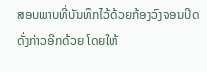ສອບພາບທີ່ບັນທຶກໄວ້ດ້ວຍກ້ອງວົງຈອນປິດດັ່ງກ່າວອີກດ້ວຍ ໂດຍໃຫ້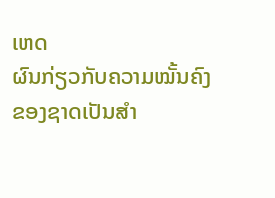ເຫດ
ຜົນກ່ຽວກັບຄວາມໝັ້ນຄົງຂອງຊາດເປັນສໍາ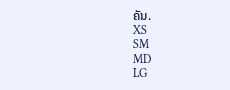ຄັນ.
XS
SM
MD
LG